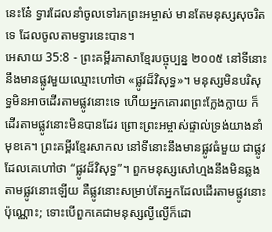នេះនែ៎ ទ្វារដែលនាំចូលទៅរកព្រះអម្ចាស់ មានតែមនុស្សសុចរិតទេ ដែលចូលតាមទ្វារនេះបាន។
អេសាយ 35:8 - ព្រះគម្ពីរភាសាខ្មែរបច្ចុប្បន្ន ២០០៥ នៅទីនោះ នឹងមានផ្លូវមួយឈ្មោះហៅថា «ផ្លូវដ៏វិសុទ្ធ»។ មនុស្សមិនបរិសុទ្ធមិនអាចដើរតាមផ្លូវនោះទេ ហើយអ្នកគោរពព្រះក្លែងក្លាយ ក៏ដើរតាមផ្លូវនោះមិនបានដែរ ព្រោះព្រះអម្ចាស់ផ្ទាល់ទ្រង់យាងនាំមុខគេ។ ព្រះគម្ពីរខ្មែរសាកល នៅទីនោះនឹងមានផ្លូវធំមួយ ជាផ្លូវដែលគេហៅថា “ផ្លូវដ៏វិសុទ្ធ”។ ពួកមនុស្សសៅហ្មងនឹងមិនឆ្លងតាមផ្លូវនោះឡើយ គឺផ្លូវនោះសម្រាប់តែអ្នកដែលដើរតាមផ្លូវនោះប៉ុណ្ណោះ; ទោះបើពួកគេជាមនុស្សល្ងីល្ងើក៏ដោ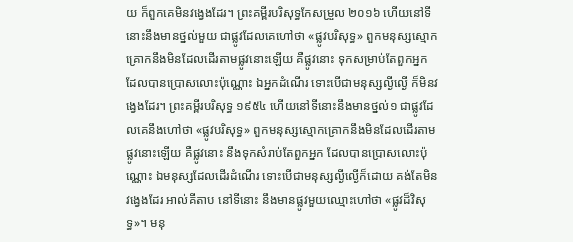យ ក៏ពួកគេមិនវង្វេងដែរ។ ព្រះគម្ពីរបរិសុទ្ធកែសម្រួល ២០១៦ ហើយនៅទីនោះនឹងមានថ្នល់មួយ ជាផ្លូវដែលគេហៅថា «ផ្លូវបរិសុទ្ធ» ពួកមនុស្សស្មោកគ្រោកនឹងមិនដែលដើរតាមផ្លូវនោះឡើយ គឺផ្លូវនោះ ទុកសម្រាប់តែពួកអ្នក ដែលបានប្រោសលោះប៉ុណ្ណោះ ឯអ្នកដំណើរ ទោះបើជាមនុស្សល្ងីល្ងើ ក៏មិនវង្វេងដែរ។ ព្រះគម្ពីរបរិសុទ្ធ ១៩៥៤ ហើយនៅទីនោះនឹងមានថ្នល់១ ជាផ្លូវដែលគេនឹងហៅថា «ផ្លូវបរិសុទ្ធ» ពួកមនុស្សស្មោកគ្រោកនឹងមិនដែលដើរតាមផ្លូវនោះឡើយ គឺផ្លូវនោះ នឹងទុកសំរាប់តែពួកអ្នក ដែលបានប្រោសលោះប៉ុណ្ណោះ ឯមនុស្សដែលដើរដំណើរ ទោះបើជាមនុស្សល្ងីល្ងើក៏ដោយ គង់តែមិនវង្វេងដែរ អាល់គីតាប នៅទីនោះ នឹងមានផ្លូវមួយឈ្មោះហៅថា «ផ្លូវដ៏វិសុទ្ធ»។ មនុ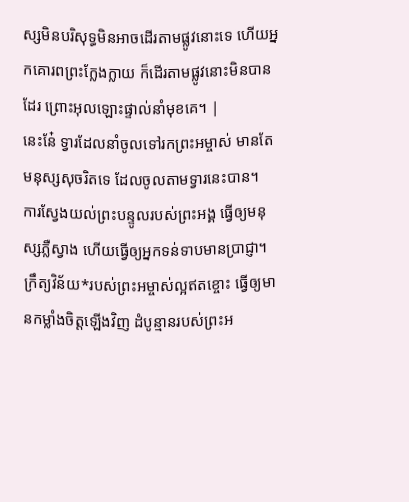ស្សមិនបរិសុទ្ធមិនអាចដើរតាមផ្លូវនោះទេ ហើយអ្នកគោរពព្រះក្លែងក្លាយ ក៏ដើរតាមផ្លូវនោះមិនបានដែរ ព្រោះអុលឡោះផ្ទាល់នាំមុខគេ។ |
នេះនែ៎ ទ្វារដែលនាំចូលទៅរកព្រះអម្ចាស់ មានតែមនុស្សសុចរិតទេ ដែលចូលតាមទ្វារនេះបាន។
ការស្វែងយល់ព្រះបន្ទូលរបស់ព្រះអង្គ ធ្វើឲ្យមនុស្សភ្លឺស្វាង ហើយធ្វើឲ្យអ្នកទន់ទាបមានប្រាជ្ញា។
ក្រឹត្យវិន័យ*របស់ព្រះអម្ចាស់ល្អឥតខ្ចោះ ធ្វើឲ្យមានកម្លាំងចិត្តឡើងវិញ ដំបូន្មានរបស់ព្រះអ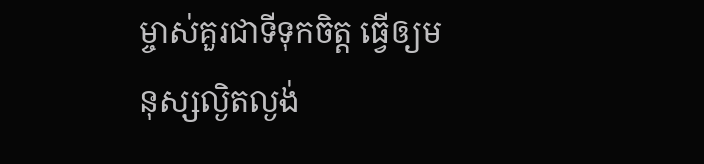ម្ចាស់គួរជាទីទុកចិត្ត ធ្វើឲ្យមនុស្សល្ងិតល្ងង់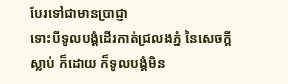បែរទៅជាមានប្រាជ្ញា
ទោះបីទូលបង្គំដើរកាត់ជ្រលងភ្នំ នៃសេចក្ដីស្លាប់ ក៏ដោយ ក៏ទូលបង្គំមិន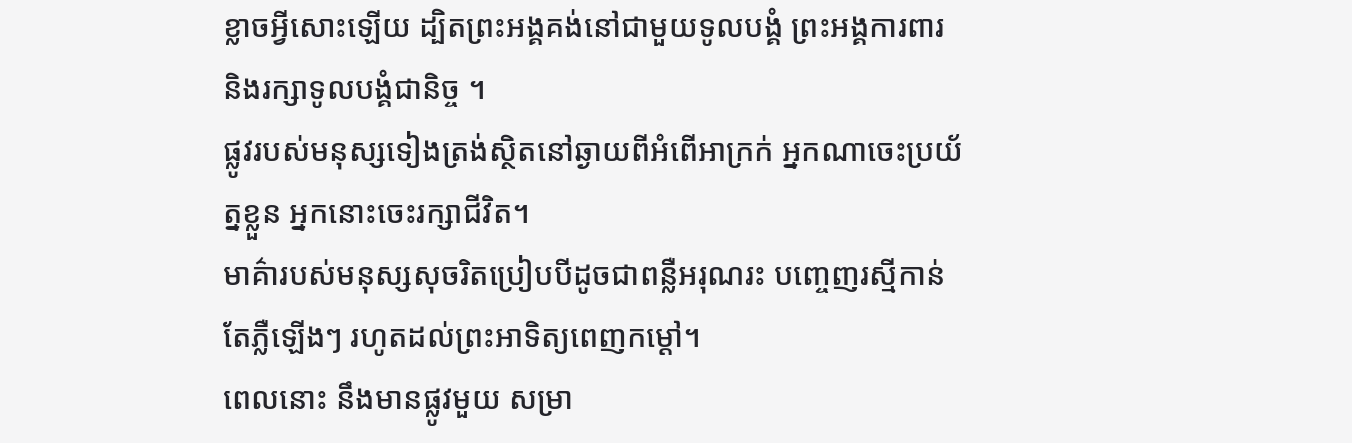ខ្លាចអ្វីសោះឡើយ ដ្បិតព្រះអង្គគង់នៅជាមួយទូលបង្គំ ព្រះអង្គការពារ និងរក្សាទូលបង្គំជានិច្ច ។
ផ្លូវរបស់មនុស្សទៀងត្រង់ស្ថិតនៅឆ្ងាយពីអំពើអាក្រក់ អ្នកណាចេះប្រយ័ត្នខ្លួន អ្នកនោះចេះរក្សាជីវិត។
មាគ៌ារបស់មនុស្សសុចរិតប្រៀបបីដូចជាពន្លឺអរុណរះ បញ្ចេញរស្មីកាន់តែភ្លឺឡើងៗ រហូតដល់ព្រះអាទិត្យពេញកម្ដៅ។
ពេលនោះ នឹងមានផ្លូវមួយ សម្រា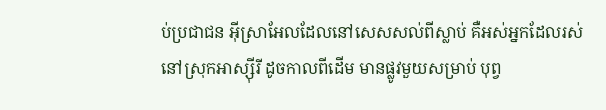ប់ប្រជាជន អ៊ីស្រាអែលដែលនៅសេសសល់ពីស្លាប់ គឺអស់អ្នកដែលរស់នៅស្រុកអាស្ស៊ីរី ដូចកាលពីដើម មានផ្លូវមួយសម្រាប់ បុព្វ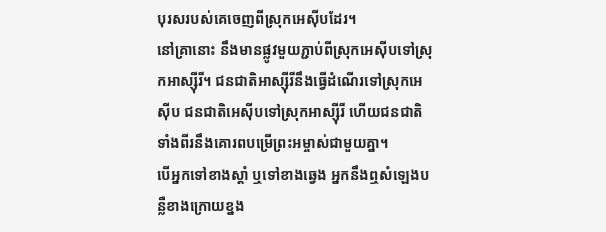បុរសរបស់គេចេញពីស្រុកអេស៊ីបដែរ។
នៅគ្រានោះ នឹងមានផ្លូវមួយភ្ជាប់ពីស្រុកអេស៊ីបទៅស្រុកអាស្ស៊ីរី។ ជនជាតិអាស្ស៊ីរីនឹងធ្វើដំណើរទៅស្រុកអេស៊ីប ជនជាតិអេស៊ីបទៅស្រុកអាស្ស៊ីរី ហើយជនជាតិទាំងពីរនឹងគោរពបម្រើព្រះអម្ចាស់ជាមួយគ្នា។
បើអ្នកទៅខាងស្ដាំ ឬទៅខាងឆ្វេង អ្នកនឹងឮសំឡេងបន្លឺខាងក្រោយខ្នង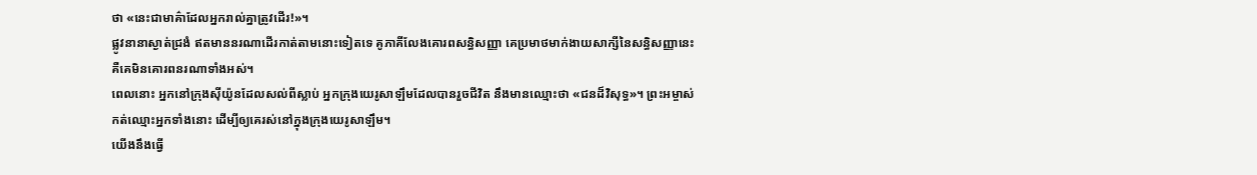ថា «នេះជាមាគ៌ាដែលអ្នករាល់គ្នាត្រូវដើរ!»។
ផ្លូវនានាស្ងាត់ជ្រងំ ឥតមាននរណាដើរកាត់តាមនោះទៀតទេ គូភាគីលែងគោរពសន្ធិសញ្ញា គេប្រមាថមាក់ងាយសាក្សីនៃសន្ធិសញ្ញានេះ គឺគេមិនគោរពនរណាទាំងអស់។
ពេលនោះ អ្នកនៅក្រុងស៊ីយ៉ូនដែលសល់ពីស្លាប់ អ្នកក្រុងយេរូសាឡឹមដែលបានរួចជីវិត នឹងមានឈ្មោះថា «ជនដ៏វិសុទ្ធ»។ ព្រះអម្ចាស់កត់ឈ្មោះអ្នកទាំងនោះ ដើម្បីឲ្យគេរស់នៅក្នុងក្រុងយេរូសាឡឹម។
យើងនឹងធ្វើ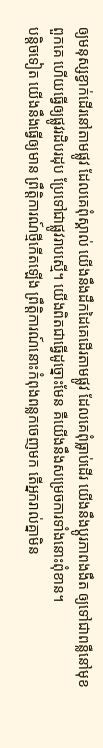ឲ្យមនុស្សខ្វាក់ដើរនៅតាមផ្លូវ ដែលគេពុំស្គាល់ យើងនឹងដឹកដៃគេដើរតាមផ្លូវ ដែលគេពុំធ្លាប់ដើរ យើងនឹងប្ដូរភាពងងឹត ឲ្យទៅជាពន្លឺនៅមុខពួកគេ ហើយធ្វើឲ្យផ្លូវរដិបរដុប ប្រែទៅជាផ្លូវរាបស្មើ។ យើងពិតជាធ្វើដូច្នោះមែន គឺយើងនឹងសម្រេចការទាំងនោះពុំខាន។
បន្តិចទៀត យើងនឹងធ្វើឲ្យមាន ព្រឹត្តិការណ៍ថ្មីកើតឡើង ព្រឹត្តិការណ៍នោះកំពុងពន្លកចេញមក តើអ្នករាល់គ្នាមិន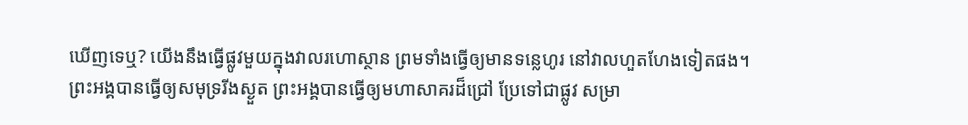ឃើញទេឬ? យើងនឹងធ្វើផ្លូវមួយក្នុងវាលរហោស្ថាន ព្រមទាំងធ្វើឲ្យមានទន្លេហូរ នៅវាលហួតហែងទៀតផង។
ព្រះអង្គបានធ្វើឲ្យសមុទ្ររីងស្ងួត ព្រះអង្គបានធ្វើឲ្យមហាសាគរដ៏ជ្រៅ ប្រែទៅជាផ្លូវ សម្រា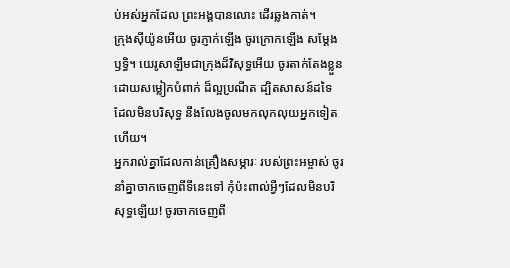ប់អស់អ្នកដែល ព្រះអង្គបានលោះ ដើរឆ្លងកាត់។
ក្រុងស៊ីយ៉ូនអើយ ចូរភ្ញាក់ឡើង ចូរក្រោកឡើង សម្តែងឫទ្ធិ។ យេរូសាឡឹមជាក្រុងដ៏វិសុទ្ធអើយ ចូរតាក់តែងខ្លួនដោយសម្លៀកបំពាក់ ដ៏ល្អប្រណីត ដ្បិតសាសន៍ដទៃ ដែលមិនបរិសុទ្ធ នឹងលែងចូលមកលុកលុយអ្នកទៀតហើយ។
អ្នករាល់គ្នាដែលកាន់គ្រឿងសម្ភារៈ របស់ព្រះអម្ចាស់ ចូរនាំគ្នាចាកចេញពីទីនេះទៅ កុំប៉ះពាល់អ្វីៗដែលមិនបរិសុទ្ធឡើយ! ចូរចាកចេញពី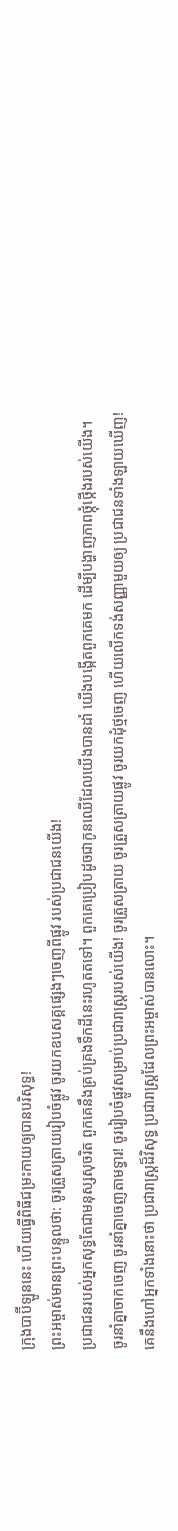ក្រុងបាប៊ីឡូននេះ ហើយធ្វើពិធីជម្រះកាយឲ្យបានបរិសុទ្ធ!
ព្រះអម្ចាស់មានព្រះបន្ទូលថា: ចូរត្រួសត្រាយរៀបចំផ្លូវ ចូរយកឧបសគ្គផ្សេងៗចេញពីផ្លូវ របស់ប្រជាជនយើង!
ប្រជាជនរបស់អ្នកសុទ្ធតែជាមនុស្សសុចរិត ពួកគេនឹងគ្រប់គ្រងទឹកដីនេះរហូតតទៅ។ ពួកគេប្រៀបដូចជាកូនឈើដែលយើងបានដាំ យើងបង្កើតពួកគេមក ដើម្បីបង្ហាញភាពថ្កុំថ្កើងរបស់យើង។
ចូរនាំគ្នាចាកចេញ ចូរនាំគ្នាចេញតាមទ្វារ! ចូររៀបចំផ្លូវសម្រាប់ប្រជារាស្ត្ររបស់យើង! ចូរត្រួសត្រាយ ចូរត្រួសត្រាយផ្លូវ ចូរយកដុំថ្មចេញ ហើយលើកទង់សញ្ញាមួយឲ្យ ប្រជាជនទាំងឡាយឃើញ!
គេនឹងហៅអ្នកទាំងនោះថា ប្រជារាស្ត្រដ៏វិសុទ្ធ ប្រជារាស្ត្រដែលព្រះអម្ចាស់បានលោះ។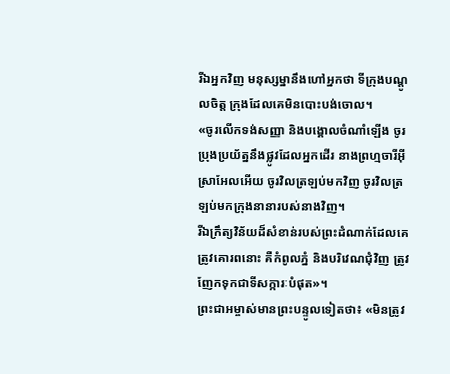រីឯអ្នកវិញ មនុស្សម្នានឹងហៅអ្នកថា ទីក្រុងបណ្ដូលចិត្ត ក្រុងដែលគេមិនបោះបង់ចោល។
«ចូរលើកទង់សញ្ញា និងបង្គោលចំណាំឡើង ចូរប្រុងប្រយ័ត្ននឹងផ្លូវដែលអ្នកដើរ នាងព្រហ្មចារីអ៊ីស្រាអែលអើយ ចូរវិលត្រឡប់មកវិញ ចូរវិលត្រឡប់មកក្រុងនានារបស់នាងវិញ។
រីឯក្រឹត្យវិន័យដ៏សំខាន់របស់ព្រះដំណាក់ដែលគេត្រូវគោរពនោះ គឺកំពូលភ្នំ និងបរិវេណជុំវិញ ត្រូវញែកទុកជាទីសក្ការៈបំផុត»។
ព្រះជាអម្ចាស់មានព្រះបន្ទូលទៀតថា៖ «មិនត្រូវ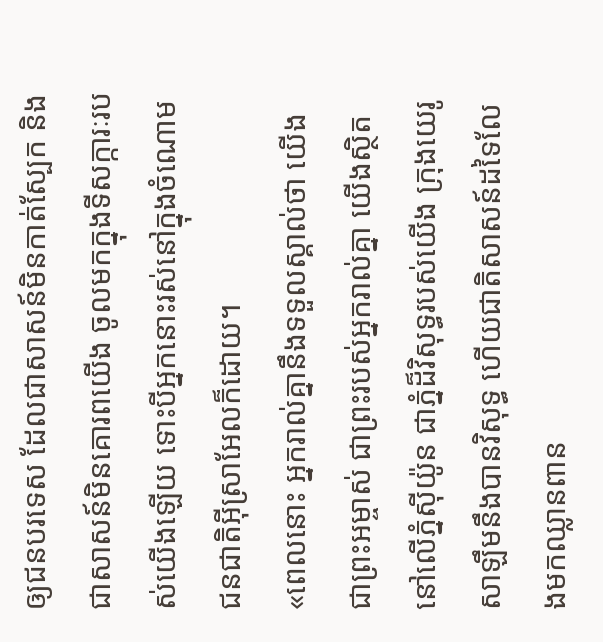ឲ្យជនបរទេស ដែលជាសាសន៍មិនកាត់ស្បែក និងជាសាសន៍មិនគោរពយើង ចូលមកក្នុងទីសក្ការៈរបស់យើងឡើយ ទោះបីអ្នកនោះរស់នៅក្នុងចំណោមជនជាតិអ៊ីស្រាអែលក៏ដោយ។
«ពេលនោះ អ្នករាល់គ្នានឹងទទួលស្គាល់ថា យើងជាព្រះអម្ចាស់ ជាព្រះរបស់អ្នករាល់គ្នា យើងស្ថិតនៅលើភ្នំស៊ីយ៉ូន ជាភ្នំដ៏វិសុទ្ធរបស់យើង ក្រុងយេរូសាឡឹមនឹងបានវិសុទ្ធ ហើយជាតិសាសន៍ដទៃលែងមកឈ្លានពាន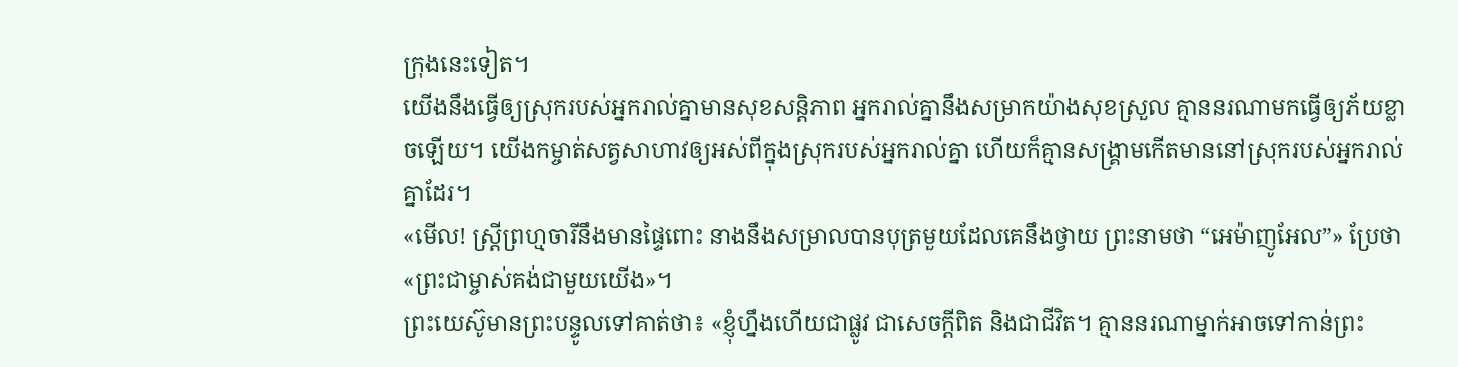ក្រុងនេះទៀត។
យើងនឹងធ្វើឲ្យស្រុករបស់អ្នករាល់គ្នាមានសុខសន្តិភាព អ្នករាល់គ្នានឹងសម្រាកយ៉ាងសុខស្រួល គ្មាននរណាមកធ្វើឲ្យភ័យខ្លាចឡើយ។ យើងកម្ចាត់សត្វសាហាវឲ្យអស់ពីក្នុងស្រុករបស់អ្នករាល់គ្នា ហើយក៏គ្មានសង្គ្រាមកើតមាននៅស្រុករបស់អ្នករាល់គ្នាដែរ។
«មើល! ស្ត្រីព្រហ្មចារីនឹងមានផ្ទៃពោះ នាងនឹងសម្រាលបានបុត្រមួយដែលគេនឹងថ្វាយ ព្រះនាមថា “អេម៉ាញូអែល”» ប្រែថា «ព្រះជាម្ចាស់គង់ជាមួយយើង»។
ព្រះយេស៊ូមានព្រះបន្ទូលទៅគាត់ថា៖ «ខ្ញុំហ្នឹងហើយជាផ្លូវ ជាសេចក្ដីពិត និងជាជីវិត។ គ្មាននរណាម្នាក់អាចទៅកាន់ព្រះ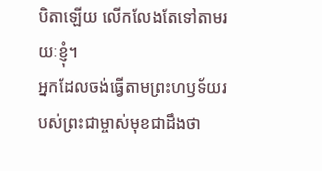បិតាឡើយ លើកលែងតែទៅតាមរយៈខ្ញុំ។
អ្នកដែលចង់ធ្វើតាមព្រះហឫទ័យរបស់ព្រះជាម្ចាស់មុខជាដឹងថា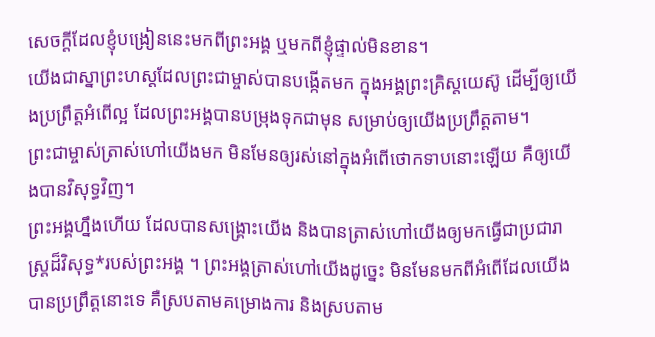សេចក្ដីដែលខ្ញុំបង្រៀននេះមកពីព្រះអង្គ ឬមកពីខ្ញុំផ្ទាល់មិនខាន។
យើងជាស្នាព្រះហស្ដដែលព្រះជាម្ចាស់បានបង្កើតមក ក្នុងអង្គព្រះគ្រិស្តយេស៊ូ ដើម្បីឲ្យយើងប្រព្រឹត្តអំពើល្អ ដែលព្រះអង្គបានបម្រុងទុកជាមុន សម្រាប់ឲ្យយើងប្រព្រឹត្តតាម។
ព្រះជាម្ចាស់ត្រាស់ហៅយើងមក មិនមែនឲ្យរស់នៅក្នុងអំពើថោកទាបនោះឡើយ គឺឲ្យយើងបានវិសុទ្ធវិញ។
ព្រះអង្គហ្នឹងហើយ ដែលបានសង្គ្រោះយើង និងបានត្រាស់ហៅយើងឲ្យមកធ្វើជាប្រជារាស្ត្រដ៏វិសុទ្ធ*របស់ព្រះអង្គ ។ ព្រះអង្គត្រាស់ហៅយើងដូច្នេះ មិនមែនមកពីអំពើដែលយើងបានប្រព្រឹត្តនោះទេ គឺស្របតាមគម្រោងការ និងស្របតាម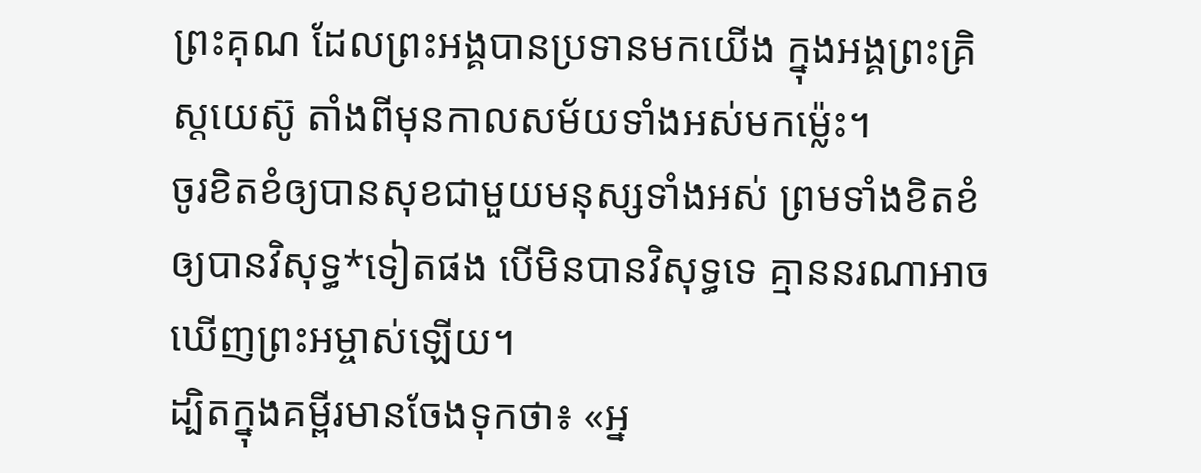ព្រះគុណ ដែលព្រះអង្គបានប្រទានមកយើង ក្នុងអង្គព្រះគ្រិស្តយេស៊ូ តាំងពីមុនកាលសម័យទាំងអស់មកម៉្លេះ។
ចូរខិតខំឲ្យបានសុខជាមួយមនុស្សទាំងអស់ ព្រមទាំងខិតខំឲ្យបានវិសុទ្ធ*ទៀតផង បើមិនបានវិសុទ្ធទេ គ្មាននរណាអាចឃើញព្រះអម្ចាស់ឡើយ។
ដ្បិតក្នុងគម្ពីរមានចែងទុកថា៖ «អ្ន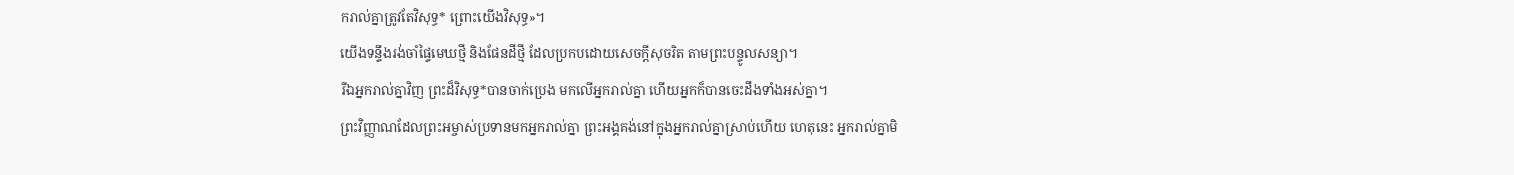ករាល់គ្នាត្រូវតែវិសុទ្ធ* ព្រោះយើងវិសុទ្ធ»។
យើងទន្ទឹងរង់ចាំផ្ទៃមេឃថ្មី និងផែនដីថ្មី ដែលប្រកបដោយសេចក្ដីសុចរិត តាមព្រះបន្ទូលសន្យា។
រីឯអ្នករាល់គ្នាវិញ ព្រះដ៏វិសុទ្ធ*បានចាក់ប្រេង មកលើអ្នករាល់គ្នា ហើយអ្នកក៏បានចេះដឹងទាំងអស់គ្នា។
ព្រះវិញ្ញាណដែលព្រះអម្ចាស់ប្រទានមកអ្នករាល់គ្នា ព្រះអង្គគង់នៅក្នុងអ្នករាល់គ្នាស្រាប់ហើយ ហេតុនេះ អ្នករាល់គ្នាមិ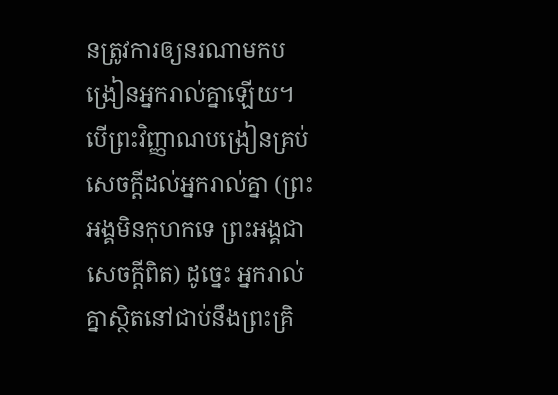នត្រូវការឲ្យនរណាមកបង្រៀនអ្នករាល់គ្នាឡើយ។ បើព្រះវិញ្ញាណបង្រៀនគ្រប់សេចក្ដីដល់អ្នករាល់គ្នា (ព្រះអង្គមិនកុហកទេ ព្រះអង្គជាសេចក្ដីពិត) ដូច្នេះ អ្នករាល់គ្នាស្ថិតនៅជាប់នឹងព្រះគ្រិ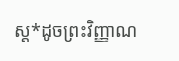ស្ត*ដូចព្រះវិញ្ញាណ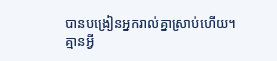បានបង្រៀនអ្នករាល់គ្នាស្រាប់ហើយ។
គ្មានអ្វី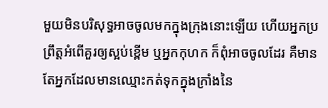មួយមិនបរិសុទ្ធអាចចូលមកក្នុងក្រុងនោះឡើយ ហើយអ្នកប្រព្រឹត្តអំពើគួរឲ្យស្អប់ខ្ពើម ឬអ្នកកុហក ក៏ពុំអាចចូលដែរ គឺមានតែអ្នកដែលមានឈ្មោះកត់ទុកក្នុងក្រាំងនៃ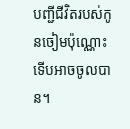បញ្ជីជីវិតរបស់កូនចៀមប៉ុណ្ណោះ ទើបអាចចូលបាន។